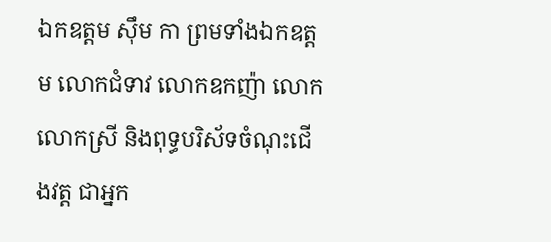ឯកឧត្តម ស៊ឹម កា ព្រមទាំងឯកឧត្តម លោកជំទាវ លោកឧកញ៉ា លោក លោកស្រី និងពុទ្ធបរិស័ទចំណុះជើងវត្ត ជាអ្នក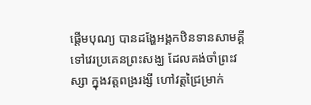ផ្តើមបុណ្យ បានដង្ហែអង្គកឋិនទានសាមគ្គី ទៅវេរប្រគេនព្រះសង្ឃ ដែលគង់ចាំព្រះវស្សា ក្នុងវត្តពង្ររង្សី ហៅវត្តជ្រៃម្រាក់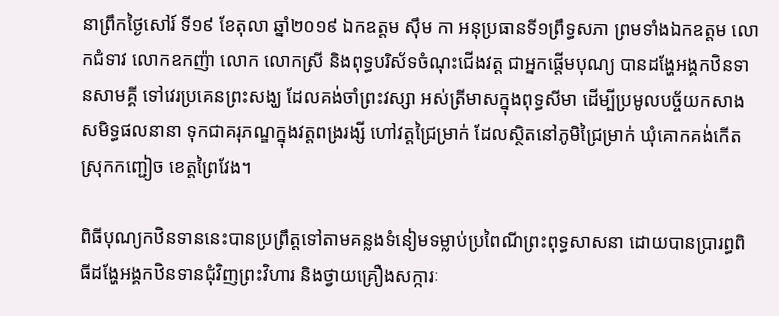នាព្រឹកថ្ងៃសៅរ៍ ទី១៩ ខែតុលា ឆ្នាំ២០១៩ ឯកឧត្តម ស៊ឹម កា អនុប្រធានទី១ព្រឹទ្ធសភា ព្រមទាំងឯកឧត្តម លោកជំទាវ លោកឧកញ៉ា លោក លោកស្រី និងពុទ្ធបរិស័ទចំណុះជើងវត្ត ជាអ្នកផ្តើមបុណ្យ បានដង្ហែអង្គកឋិនទានសាមគ្គី ទៅវេរប្រគេនព្រះសង្ឃ ដែលគង់ចាំព្រះវស្សា អស់ត្រីមាសក្នុងពុទ្ធសីមា ដើម្បីប្រមូលបច្ច័យកសាងសមិទ្ធផលនានា ទុកជាគរុភណ្ឌក្នុងវត្តពង្ររង្សី ហៅវត្តជ្រៃម្រាក់ ដែលស្ថិតនៅភូមិជ្រៃម្រាក់ ឃុំគោកគង់កើត ស្រុកកញ្ជៀច ខេត្តព្រៃវែង។

ពិធីបុណ្យកឋិនទាននេះបានប្រព្រឹត្តទៅតាមគន្លងទំនៀមទម្លាប់ប្រពៃណីព្រះពុទ្ធសាសនា ដោយបានប្រារព្ធពិធីដង្ហែអង្គកឋិនទានជុំវិញព្រះវិហារ និងថ្វាយគ្រឿងសក្ការៈ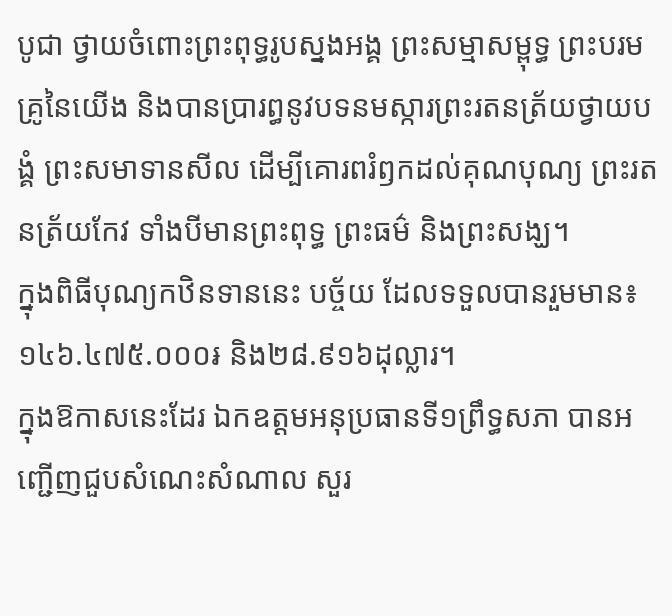បូជា ថ្វាយចំពោះព្រះពុទ្ធរូបស្នងអង្គ ព្រះសម្មាសម្ពុទ្ធ ព្រះបរមគ្រូនៃយើង និងបានប្រារព្ធនូវបទនមស្ការព្រះរតនត្រ័យថ្វាយបង្គំ ព្រះសមាទានសីល ដើម្បីគោរពរំឭកដល់គុណបុណ្យ ព្រះរតនត្រ័យកែវ ទាំងបីមានព្រះពុទ្ធ ព្រះធម៌ និងព្រះសង្ឃ។
ក្នុងពិធីបុណ្យកឋិនទាននេះ បច្ច័យ ដែលទទួលបានរួមមាន៖ ១៤៦.៤៧៥.០០០៛ និង២៨.៩១៦ដុល្លារ។
ក្នុងឱកាសនេះដែរ ឯកឧត្តមអនុប្រធានទី១ព្រឹទ្ធសភា បានអញ្ជើញជួបសំណេះសំណាល សួរ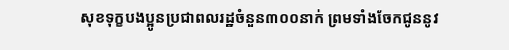សុខទុក្ខបងប្អូនប្រជាពលរដ្ឋចំនួន៣០០នាក់ ព្រមទាំងចែកជូននូវ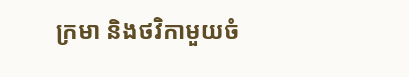ក្រមា និងថវិកាមួយចំ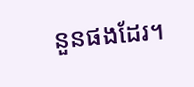នួនផងដែរ។